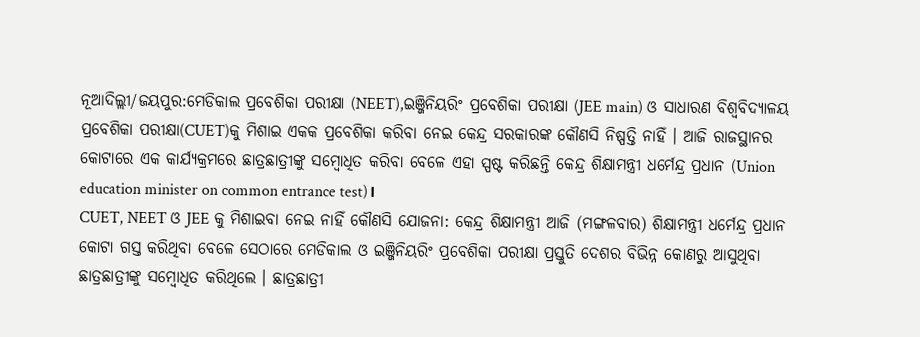ନୂଆଦିଲ୍ଲୀ/ଜୟପୁର:ମେଡିକାଲ ପ୍ରବେଶିକା ପରୀକ୍ଷା (NEET),ଇଞ୍ଜିନିୟରିଂ ପ୍ରବେଶିକା ପରୀକ୍ଷା (JEE main) ଓ ସାଧାରଣ ବିଶ୍ବବିଦ୍ୟାଳୟ ପ୍ରବେଶିକା ପରୀକ୍ଷା(CUET)କୁ ମିଶାଇ ଏକକ ପ୍ରବେଶିକା କରିବା ନେଇ କେନ୍ଦ୍ର ସରକାରଙ୍କ କୌଣସି ନିଷ୍ପତ୍ତି ନାହିଁ । ଆଜି ରାଜସ୍ଥାନର କୋଟାରେ ଏକ କାର୍ଯ୍ୟକ୍ରମରେ ଛାତ୍ରଛାତ୍ରୀଙ୍କୁ ସମ୍ବୋଧିତ କରିବା ବେଳେ ଏହା ସ୍ପଷ୍ଟ କରିଛନ୍ତି କେନ୍ଦ୍ର ଶିକ୍ଷାମନ୍ତ୍ରୀ ଧର୍ମେନ୍ଦ୍ର ପ୍ରଧାନ (Union education minister on common entrance test)।
CUET, NEET ଓ JEE କୁ ମିଶାଇବା ନେଇ ନାହିଁ କୌଣସି ଯୋଜନା: କେନ୍ଦ୍ର ଶିକ୍ଷାମନ୍ତ୍ରୀ ଆଜି (ମଙ୍ଗଳବାର) ଶିକ୍ଷାମନ୍ତ୍ରୀ ଧର୍ମେନ୍ଦ୍ର ପ୍ରଧାନ କୋଟା ଗସ୍ତ କରିଥିବା ବେଳେ ସେଠାରେ ମେଡିକାଲ ଓ ଇଞ୍ଜିନିୟରିଂ ପ୍ରବେଶିକା ପରୀକ୍ଷା ପ୍ରସ୍ତୁତି ଦେଶର ବିଭିନ୍ନ କୋଣରୁ ଆସୁଥିବା ଛାତ୍ରଛାତ୍ରୀଙ୍କୁ ସମ୍ବୋଧିତ କରିଥିଲେ । ଛାତ୍ରଛାତ୍ରୀ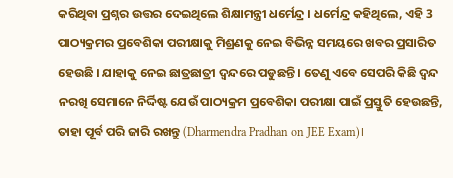କରିଥିବା ପ୍ରଶ୍ନର ଉତ୍ତର ଦେଇଥିଲେ ଶିକ୍ଷାମନ୍ତ୍ରୀ ଧର୍ମେନ୍ଦ୍ର । ଧର୍ମେନ୍ଦ୍ର କହିଥିଲେ, ଏହି 3 ପାଠ୍ୟକ୍ରମର ପ୍ରବେଶିକା ପରୀକ୍ଷାକୁ ମିଶ୍ରଣକୁ ନେଇ ବିଭିନ୍ନ ସମୟରେ ଖବର ପ୍ରସାରିତ ହେଉଛି । ଯାହାକୁ ନେଇ ଛାତ୍ରଛାତ୍ରୀ ଦ୍ବନ୍ଦରେ ପଡୁଛନ୍ତି । ତେଣୁ ଏବେ ସେପରି କିଛି ଦ୍ବନ୍ଦ ନରଖି ସେମାନେ ନିର୍ଦ୍ଦିଷ୍ଟ ଯେଉଁ ପାଠ୍ୟକ୍ରମ ପ୍ରବେଶିକା ପରୀକ୍ଷା ପାଇଁ ପ୍ରସ୍ତୁତି ହେଉଛନ୍ତି, ତାହା ପୂର୍ବ ପରି ଜାରି ରଖନ୍ତୁ (Dharmendra Pradhan on JEE Exam)।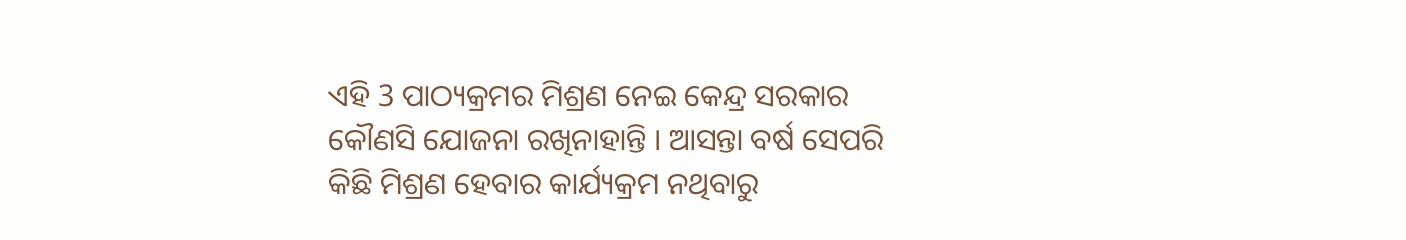ଏହି 3 ପାଠ୍ୟକ୍ରମର ମିଶ୍ରଣ ନେଇ କେନ୍ଦ୍ର ସରକାର କୌଣସି ଯୋଜନା ରଖିନାହାନ୍ତି । ଆସନ୍ତା ବର୍ଷ ସେପରି କିଛି ମିଶ୍ରଣ ହେବାର କାର୍ଯ୍ୟକ୍ରମ ନଥିବାରୁ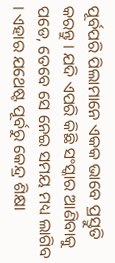ପୂର୍ବପରି ପିଲାମାନେ ଏକକ ଭାବେ ପ୍ରସ୍ତୁତି କରନ୍ତୁ । ଯଦି ଏପରି କିଛି ସଂସ୍କାର ଆଣିବାକୁ ପଡେ, ତେବେ ସେ ନେଇ ସମୟ ମଧ୍ୟ ଲାଗିବ । ଏହାର ଯଥେଷ୍ଟ ପୂର୍ବରୁ କେନ୍ଦ୍ର ଶିକ୍ଷା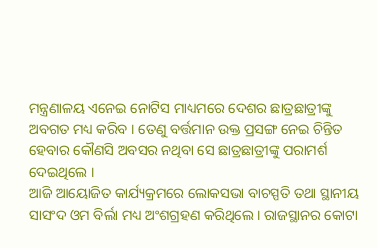ମନ୍ତ୍ରଣାଳୟ ଏନେଇ ନୋଟିସ ମାଧ୍ୟମରେ ଦେଶର ଛାତ୍ରଛାତ୍ରୀଙ୍କୁ ଅବଗତ ମଧ୍ୟ କରିବ । ତେଣୁ ବର୍ତ୍ତମାନ ଉକ୍ତ ପ୍ରସଙ୍ଗ ନେଇ ଚିନ୍ତିତ ହେବାର କୌଣସି ଅବସର ନଥିବା ସେ ଛାତ୍ରଛାତ୍ରୀଙ୍କୁ ପରାମର୍ଶ ଦେଇଥିଲେ ।
ଆଜି ଆୟୋଜିତ କାର୍ଯ୍ୟକ୍ରମରେ ଲୋକସଭା ବାଚସ୍ପତି ତଥା ସ୍ଥାନୀୟ ସାସଂଦ ଓମ ବିର୍ଲା ମଧ୍ୟ ଅଂଶଗ୍ରହଣ କରିଥିଲେ । ରାଜସ୍ଥାନର କୋଟା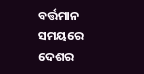ବର୍ତ୍ତମାନ ସମୟରେ ଦେଶର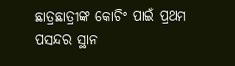ଛାତ୍ରଛାତ୍ରୀଙ୍କ କୋଚିଂ ପାଇଁ ପ୍ରଥମ ପସନ୍ଦର ସ୍ଥାନ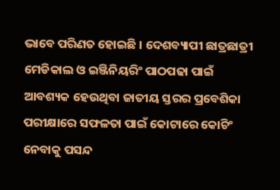ଭାବେ ପରିଣତ ହୋଇଛି । ଦେଶବ୍ୟାପୀ ଛାତ୍ରଛାତ୍ରୀ ମେଡିକାଲ ଓ ଇଞ୍ଜିନିୟରିଂ ପାଠପଢା ପାଇଁ ଆବଶ୍ୟକ ହେଉଥିବା ଜାତୀୟ ସ୍ତରର ପ୍ରବେଶିକା ପରୀକ୍ଷାରେ ସଫଳତା ପାଇଁ କୋଟାରେ କୋଚିଂ ନେବାକୁ ପସନ୍ଦ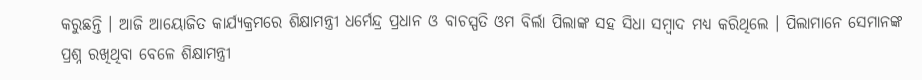କରୁଛନ୍ତି । ଆଜି ଆୟୋଜିତ କାର୍ଯ୍ୟକ୍ରମରେ ଶିକ୍ଷାମନ୍ତ୍ରୀ ଧର୍ମେନ୍ଦ୍ର ପ୍ରଧାନ ଓ ବାଚସ୍ପତି ଓମ ବିର୍ଲା ପିଲାଙ୍କ ସହ ସିଧା ସମ୍ବାଦ ମଧ୍ୟ କରିଥିଲେ । ପିଲାମାନେ ସେମାନଙ୍କ ପ୍ରଶ୍ନ ରଖିଥିବା ବେଳେ ଶିକ୍ଷାମନ୍ତ୍ରୀ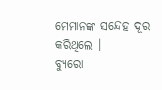ମେମାନଙ୍କ ସନ୍ଦେହ ଦୂର କରିଥିଲେ ।
ବ୍ୟୁରୋ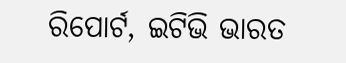ରିପୋର୍ଟ, ଇଟିଭି ଭାରତ